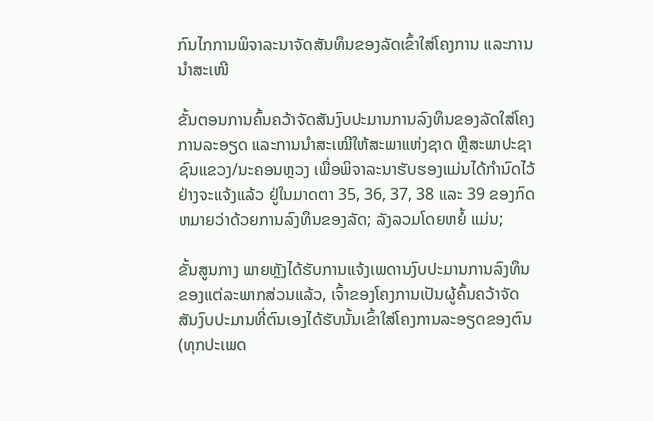ກົນໄກການພິຈາລະນາຈັດສັນທຶນຂອງລັດເຂົ້າໃສ່ໂຄງການ ແລະການນໍາສະເໜີ

ຂັ້ນຕອນການຄົ້ນຄວ້າຈັດສັນງົບປະມານການລົງທຶນຂອງລັດໃສ່ໂຄງການລະອຽດ ແລະການນໍາສະເໝີໃຫ້ສະພາແຫ່ງຊາດ ຫຼືສະພາປະຊາຊົນແຂວງ/ນະຄອນຫຼວງ ເພື່ອພິຈາລະນາຮັບຮອງແມ່ນໄດ້ກໍານົດໄວ້ຢ່າງຈະແຈ້ງແລ້ວ ຢູ່ໃນມາດຕາ 35, 36, 37, 38 ແລະ 39 ຂອງກົດຫມາຍວ່າດ້ວຍການລົງທຶນຂອງລັດ; ລັງລວມໂດຍຫຍໍ້ ແມ່ນ;

ຂັ້ນສູນກາງ ພາຍຫຼັງໄດ້ຮັບການແຈ້ງເພດານງົບປະມານການລົງທຶນຂອງແຕ່ລະພາກສ່ວນແລ້ວ, ເຈົ້າຂອງໂຄງການເປັນຜູ້ຄົ້ນຄວ້າຈັດສັນງົບປະມານທີ່ຕົນເອງໄດ້ຮັບນັ້ນເຂົ້າໃສ່ໂຄງການລະອຽດຂອງຕົນ (ທຸກປະເພດ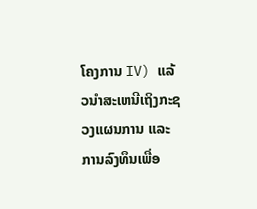ໂຄງການ IV) ແລ້ວນໍາສະເຫນີເຖິງກະຊວງແຜນການ ແລະການລົງທຶນເພື່ອ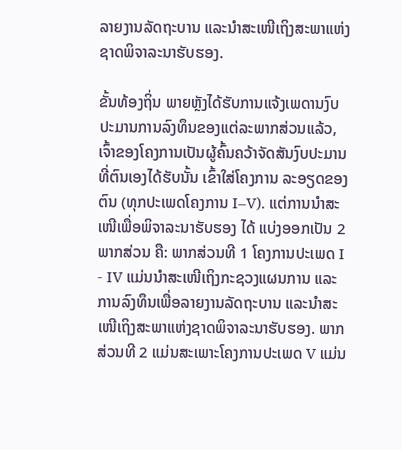ລາຍງານລັດຖະບານ ແລະນໍາສະເໜີເຖິງສະພາແຫ່ງຊາດພິຈາລະນາຮັບຮອງ.

ຂັ້ນທ້ອງຖິ່ນ ພາຍຫຼັງໄດ້ຮັບການແຈ້ງເພດານງົບປະມານການລົງທຶນຂອງແຕ່ລະພາກສ່ວນແລ້ວ, ເຈົ້າຂອງໂຄງການເປັນຜູ້ຄົ້ນຄວ້າຈັດສັນງົບປະມານທີ່ຕົນເອງໄດ້ຮັບນັ້ນ ເຂົ້າໃສ່ໂຄງການ ລະອຽດຂອງຕົນ (ທຸກປະເພດໂຄງການ I–V). ແຕ່ການນໍາສະເໜີເພື່ອພິຈາລະນາຮັບຮອງ ໄດ້ ແບ່ງອອກເປັນ 2 ພາກສ່ວນ ຄື: ພາກສ່ວນທີ 1 ໂຄງການປະເພດ I - IV ແມ່ນນໍາສະເໜີເຖິງກະຊວງແຜນການ ແລະການລົງທຶນເພື່ອລາຍງານລັດຖະບານ ແລະນໍາສະເໜີເຖິງສະພາແຫ່ງຊາດພິຈາລະນາຮັບຮອງ. ພາກສ່ວນທີ 2 ແມ່ນສະເພາະໂຄງການປະເພດ V ແມ່ນ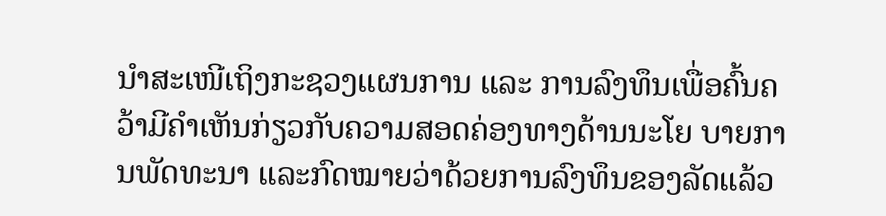ນໍາສະເໜີເຖິງກະຊວງແຜນການ ແລະ ການລົງທຶນເພື່ອຄົ້ນຄວ້າມີຄໍາເຫັນກ່ຽວກັບຄວາມສອດຄ່ອງທາງດ້ານນະໂຍ ບາຍການພັດທະນາ ແລະກົດໝາຍວ່າດ້ວຍການລົງທຶນຂອງລັດແລ້ວ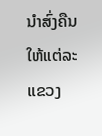ນໍາສົ່ງຄືນໃຫ້ແຕ່ລະແຂວງ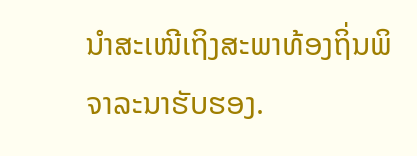ນໍາສະເໜີເຖິງສະພາທ້ອງຖິ່ນພິຈາລະນາຮັບຮອງ.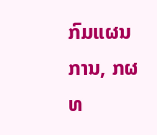ກົມແຜນການ, ກຜທ